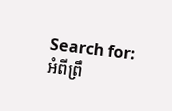Search for:
អំពីព្រឹ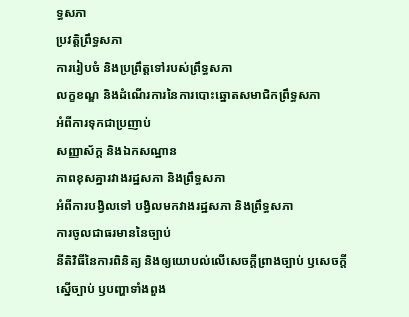ទ្ធសភា
ប្រវត្តិព្រឹទ្ធសភា
ការរៀបចំ និងប្រព្រឹត្តទៅរបស់ព្រឹទ្ធសភា
លក្ខខណ្ឌ និងដំណើរការនៃការបោះឆ្នោតសមាជិកព្រឹទ្ធសភា
អំពីការទុកជាប្រញាប់
សញ្ញាស័ក្គ និងឯកសណ្ឋាន
ភាពខុសគ្នារវាងរដ្ឋសភា និងព្រឹទ្ធសភា
អំពីការបង្វិលទៅ បង្វិលមកវាងរដ្ឋសភា និងព្រឹទ្ធសភា
ការចូលជាធរមាននៃច្បាប់
នីតិវិធីនៃការពិនិត្យ និងឲ្យយោបល់លើសេចក្តីព្រាងច្បាប់ ឫសេចក្តីស្នើច្បាប់ ឫបញ្ហាទាំងពួង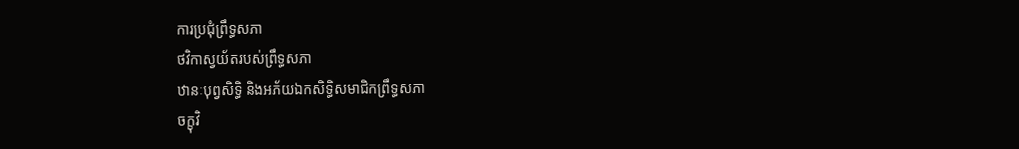ការប្រជុំព្រឹទ្ធសភា
ថវិកាស្វយ័តរបស់ព្រឹទ្ធសភា
ឋានៈបុព្វសិទ្ធិ និងអភ័យឯកសិទ្ធិសមាជិកព្រឹទ្ធសភា
ចក្ខុវិ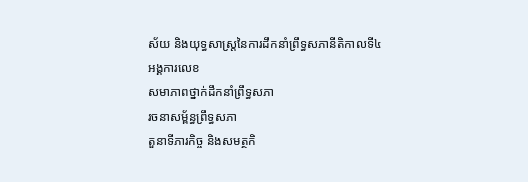ស័យ និងយុទ្ធសាស្រ្តនៃការដឹកនាំព្រឹទ្ធសភានីតិកាលទី៤
អង្គការលេខ
សមាភាពថ្នាក់ដឹកនាំព្រឹទ្ធសភា
រចនាសម្ព័ន្ធព្រឹទ្ធសភា
តួនាទីភារកិច្ច និងសមត្ថកិ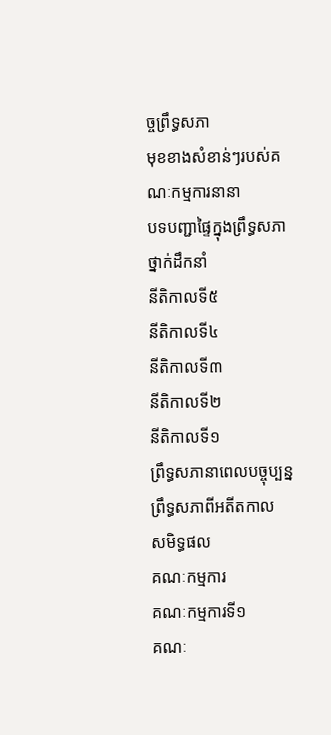ច្ចព្រឹទ្ធសភា
មុខខាងសំខាន់ៗរបស់គណៈកម្មការនានា
បទបញ្ជាផ្ទៃក្នុងព្រឹទ្ធសភា
ថ្នាក់ដឹកនាំ
នីតិកាលទី៥
នីតិកាលទី៤
នីតិកាលទី៣
នីតិកាលទី២
នីតិកាលទី១
ព្រឹទ្ធសភានាពេលបច្ចុប្បន្ន
ព្រឹទ្ធសភាពីអតីតកាល
សមិទ្ធផល
គណៈកម្មការ
គណៈកម្មការទី១
គណៈ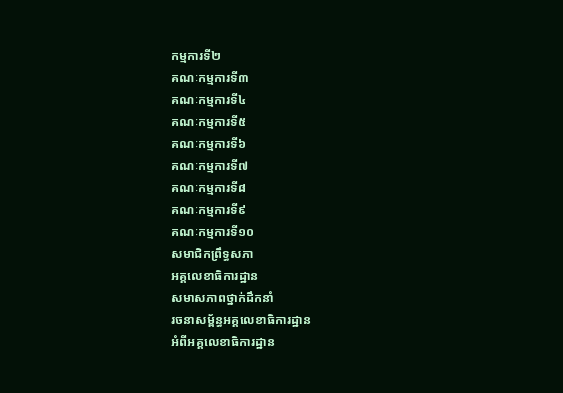កម្មការទី២
គណៈកម្មការទី៣
គណៈកម្មការទី៤
គណៈកម្មការទី៥
គណៈកម្មការទី៦
គណៈកម្មការទី៧
គណៈកម្មការទី៨
គណៈកម្មការទី៩
គណៈកម្មការទី១០
សមាជិកព្រឹទ្ធសភា
អគ្គលេខាធិការដ្ឋាន
សមាសភាពថ្នាក់ដឹកនាំ
រចនាសម្ព័ន្ធអគ្គលេខាធិការដ្ឋាន
អំពីអគ្គលេខាធិការដ្ឋាន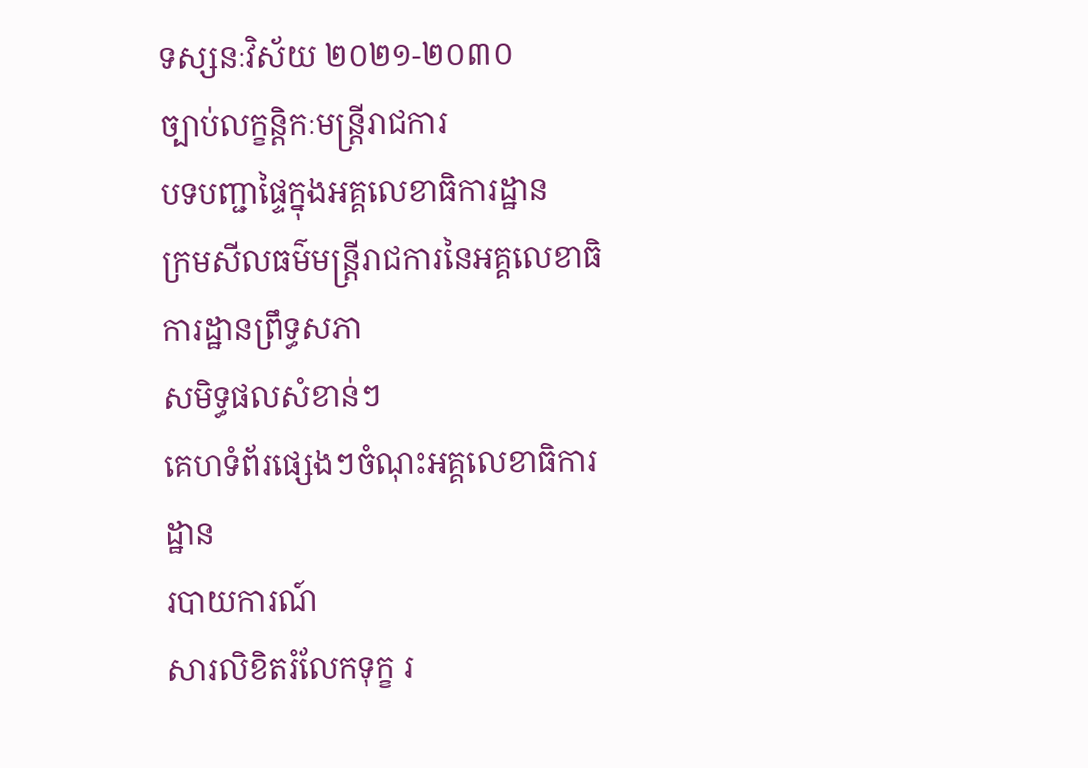ទស្សនៈវិស័យ ២០២១-២០៣០
ច្បាប់លក្ខន្តិកៈមន្រ្តីរាជការ
បទបញ្ជាផ្ទៃក្នុងអគ្គលេខាធិការដ្ឋាន
ក្រមសីលធម៌មន្ត្រីរាជការនៃអគ្គលេខាធិការដ្ឋានព្រឹទ្ធសភា
សមិទ្ធផលសំខាន់ៗ
គេហទំព័រផ្សេងៗចំណុះអគ្គលេខាធិការដ្ឋាន
របាយការណ៍
សារលិខិតរំលែកទុក្ខ រ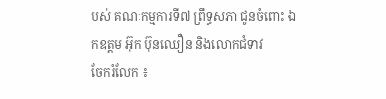បស់ គណៈកម្មការទី៧ ព្រឹទ្ធសភា ជូនចំពោះ ឯកឧត្តម អ៊ុក ប៊ុនឈឿន និងលោកជំទាវ
ចែករំលែក ៖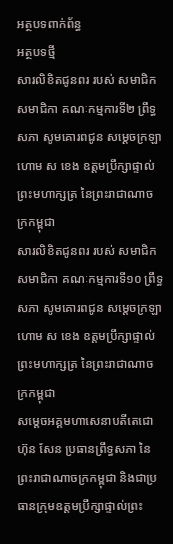អត្ថបទពាក់ព័ន្ធ
អត្ថបទថ្មី
សារលិខិតជូនពរ របស់ សមាជិក សមាជិកា គណៈកម្មការទី២ ព្រឹទ្ធសភា សូមគោរពជូន សម្តេចក្រឡាហោម ស ខេង ឧត្តមប្រឹក្សាផ្ទាល់ព្រះមហាក្សត្រ នៃព្រះរាជាណាចក្រកម្ពុជា
សារលិខិតជូនពរ របស់ សមាជិក សមាជិកា គណៈកម្មការទី១០ ព្រឹទ្ធសភា សូមគោរពជូន សម្តេចក្រឡាហោម ស ខេង ឧត្តមប្រឹក្សាផ្ទាល់ព្រះមហាក្សត្រ នៃព្រះរាជាណាចក្រកម្ពុជា
សម្តេចអគ្គមហាសេនាបតីតេជោ ហ៊ុន សែន ប្រធានព្រឹទ្ធសភា នៃព្រះរាជាណាចក្រកម្ពុជា និងជាប្រធានក្រុមឧត្តមប្រឹក្សាផ្ទាល់ព្រះ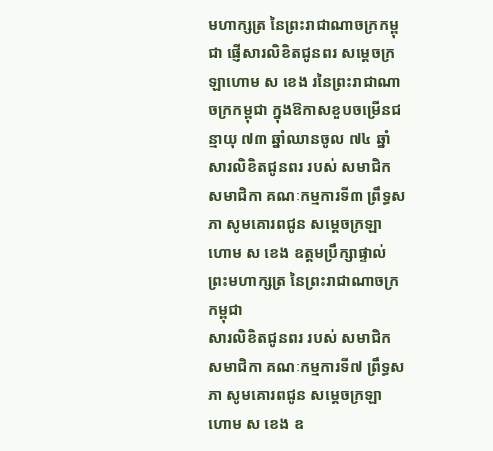មហាក្សត្រ នៃព្រះរាជាណាចក្រកម្ពុជា ផ្ញើសារលិខិតជូនពរ សម្តេចក្រឡាហោម ស ខេង រនៃព្រះរាជាណាចក្រកម្ពុជា ក្នុងឱកាសខួបចម្រើនជន្មាយុ ៧៣ ឆ្នាំឈានចូល ៧៤ ឆ្នាំ
សារលិខិតជូនពរ របស់ សមាជិក សមាជិកា គណៈកម្មការទី៣ ព្រឹទ្ធសភា សូមគោរពជូន សម្តេចក្រឡាហោម ស ខេង ឧត្តមប្រឹក្សាផ្ទាល់ព្រះមហាក្សត្រ នៃព្រះរាជាណាចក្រកម្ពុជា
សារលិខិតជូនពរ របស់ សមាជិក សមាជិកា គណៈកម្មការទី៧ ព្រឹទ្ធសភា សូមគោរពជូន សម្តេចក្រឡាហោម ស ខេង ឧ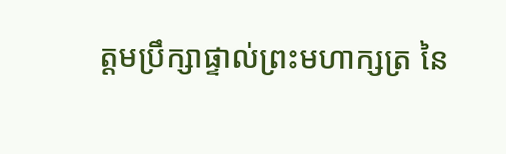ត្តមប្រឹក្សាផ្ទាល់ព្រះមហាក្សត្រ នៃ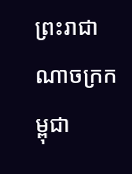ព្រះរាជាណាចក្រកម្ពុជា